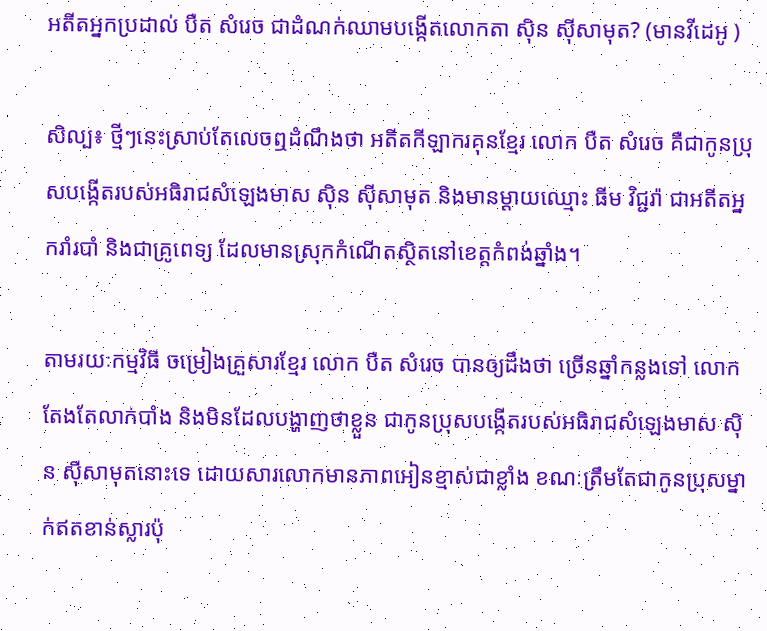អតីតអ្នកប្រដាល់ បឺត សំរេច ជាដំណក់ឈាមបង្កើតលោកតា ស៊ិន ស៊ីសាមុត? (មានវីដេអូ )

សិល្ប៖ ថ្មីៗនេះស្រាប់តែលេចឮដំណឹងថា អតីតកីឡាករគុនខ្មែរ លោក បឺត សំរេច គឺជាកូនប្រុសបង្កើតរបស់អធិរាជសំឡេងមាស ស៊ិន ស៊ីសាមុត និងមានម្ដាយឈ្មោះ ធីម វិជ្ជរ៉ា ជាអតីតអ្នករាំរបាំ និងជាគ្រូពេទ្យ ដែលមានស្រុកកំណើតសិ្ថតនៅខេត្តកំពង់ឆ្នាំង។

តាមរយៈកម្មវិធី ចម្រៀងគ្រួសារខ្មែរ លោក បឺត សំរេច បានឲ្យដឹងថា ច្រើនឆ្នាំកន្លងទៅ លោកតែងតែលាក់បាំង និងមិនដែលបង្ហាញថាខ្លួន ជាកូនប្រុសបង្កើតរបស់អធិរាជសំឡេងមាស ស៊ិន ស៊ីសាមុតនោះទេ ដោយសារលោកមានភាពអៀនខ្មាស់ជាខ្លាំង ខណៈត្រឹមតែជាកូនប្រុសម្នាក់ឥតខាន់ស្លារប៉ុ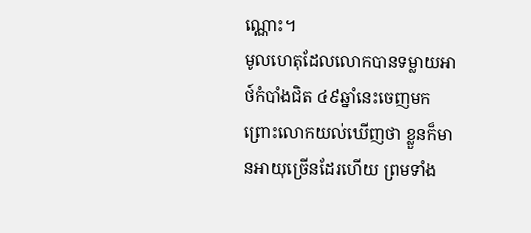ណ្ណោះ។
មូលហេតុដែលលោកបានទម្លាយអាថ៍កំបាំងជិត ៤៩ឆ្នាំនេះចេញមក ព្រោះលោកយល់ឃើញថា ខ្លួនក៏មានអាយុច្រើនដែរហើយ ព្រមទាំង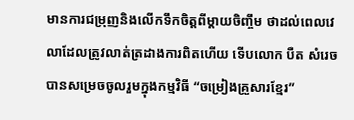មានការជម្រុញនិងលើកទឹកចិត្តពីម្ដាយចិញ្ចឹម ថាដល់ពេលវេលាដែលត្រូវលាត់ត្រដាងការពិតហើយ ទើបលោក បឺត សំរេច បានសម្រេចចូលរួមក្នុងកម្មវិធី “ចម្រៀងគ្រួសារខ្មែរ”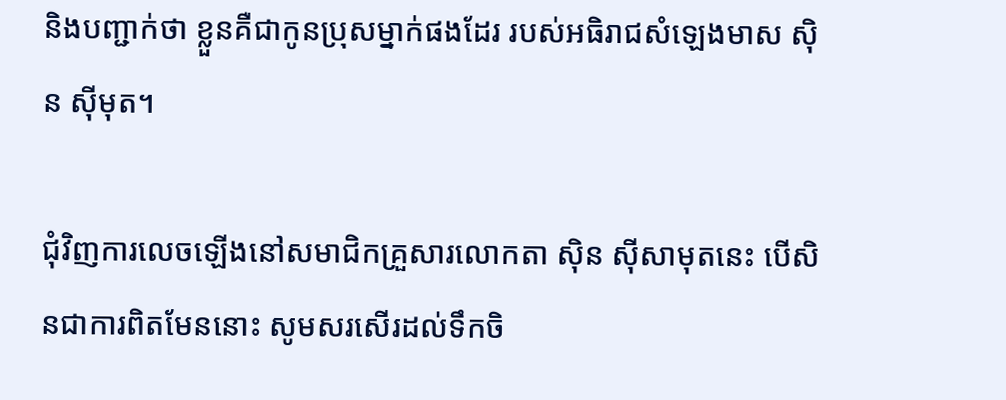និងបញ្ជាក់ថា ខ្លួនគឺជាកូនប្រុសម្នាក់ផងដែរ របស់អធិរាជសំឡេងមាស ស៊ិន ស៊ីមុត។

ជុំវិញការលេចឡើងនៅសមាជិកគ្រួសារលោកតា ស៊ិន ស៊ីសាមុតនេះ បើសិនជាការពិតមែននោះ សូមសរសើរដល់ទឹកចិ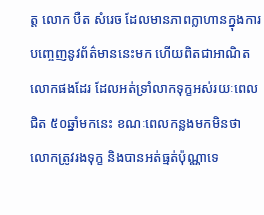ត្ត លោក បឺត សំរេច ដែលមានភាពក្លាហានក្នុងការបញ្ចេញនូវព័ត៌មាននេះមក ហើយពិតជាអាណិតលោកផងដែរ ដែលអត់ទ្រាំលាកទុក្ខអស់រយៈពេលជិត ៥០ឆ្នាំមកនេះ ខណៈពេលកន្លងមកមិនថា លោកត្រូវរងទុក្ខ និងបានអត់ធ្មត់ប៉ុណ្ណាទេ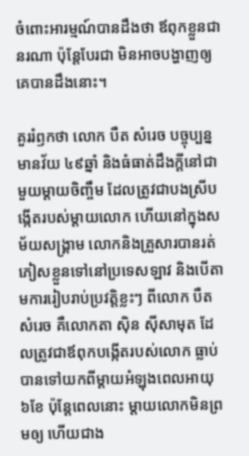ចំពោះអារម្មណ៍បានដឹងថា ឪពុកខ្លួនជានរណា ប៉ុន្តែបែរជា មិនអាចបង្ហាញឲ្យគេបានដឹងនោះ។

គួររំឭកថា លោក បឺត សំរេច បច្ចុប្បន្នមានវ័យ ៤៩ឆ្នាំ និងធំធាត់ដឹងក្តីនៅជាមួយម្ដាយចិញ្ចឹម ដែលត្រូវជាបងស្រីបង្កើតរបស់ម្ដាយលោក ហើយនៅក្នុងសម័យសង្គ្រាម លោកនិងគ្រួសារបានរត់ភៀសខ្លួនទៅនៅប្រទេសឡាវ និងបើតាមការរៀបរាប់ប្រវត្តិខ្លះៗ ពីលោក បឺត សំរេច គឺលោកតា ស៊ិន ស៊ីសាមុត ដែលត្រូវជាឪពុកបង្កើតរបស់លោក ធ្លាប់បានទៅយកពីម្ដាយអំឡុងពេលអាយុ ៦ខែ ប៉ុន្តែពេលនោះ ម្ដាយលោកមិនព្រមឲ្យ ហើយជាង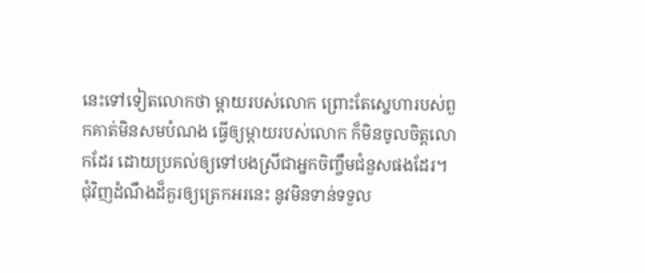នេះទៅទៀតលោកថា ម្ដាយរបស់លោក ព្រោះតែស្នេហារបស់ពួកគាត់មិនសមបំណង ធ្វើឲ្យម្ដាយរបស់លោក ក៏មិនចូលចិត្តលោកដែរ ដោយប្រគល់ឲ្យទៅបងស្រីជាអ្នកចិញ្ចឹមជំនួសផងដែរ។
ជុំវិញដំណឹងដ៏គួរឲ្យត្រេកអរនេះ នូវមិនទាន់ទទួល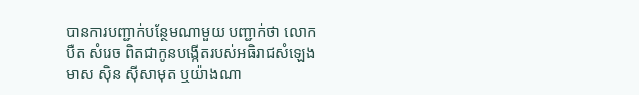បានការបញ្ជាក់បន្ថែមណាមួយ បញ្ជាក់ថា លោក បឺត សំរេច ពិតជាកូនបង្កើតរបស់អធិរាជសំឡេងមាស ស៊ិន ស៊ីសាមុត ឬយ៉ាងណា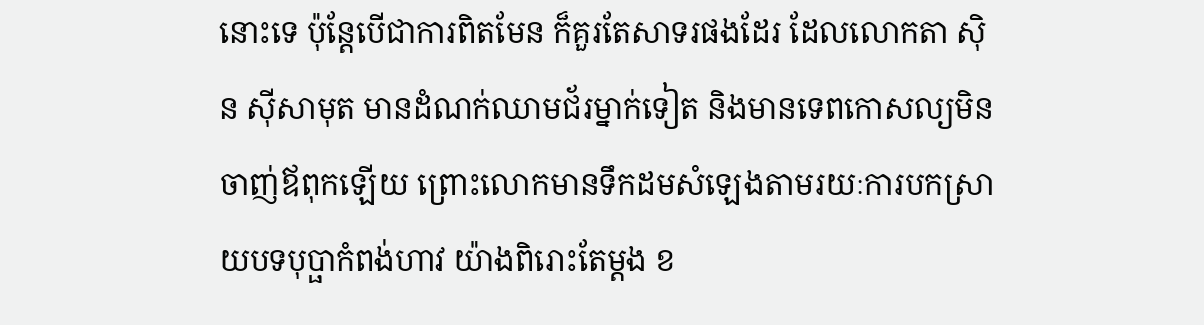នោះទេ ប៉ុន្តែបើជាការពិតមែន ក៏គួរតែសាទរផងដែរ ដែលលោកតា ស៊ិន ស៊ីសាមុត មានដំណក់ឈាមជ័រម្នាក់ទៀត និងមានទេពកោសល្យមិនចាញ់ឪពុកឡើយ ព្រោះលោកមានទឹកដមសំឡេងតាមរយៈការបកស្រាយបទបុប្ផាកំពង់ហាវ យ៉ាងពិរោះតែម្ដង ខ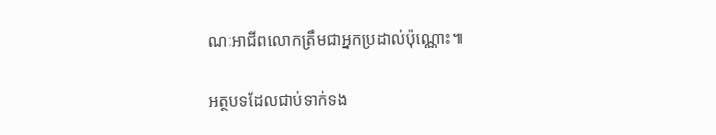ណៈអាជីពលោកត្រឹមជាអ្នកប្រដាល់ប៉ុណ្ណោះ៕

អត្ថបទដែលជាប់ទាក់ទង